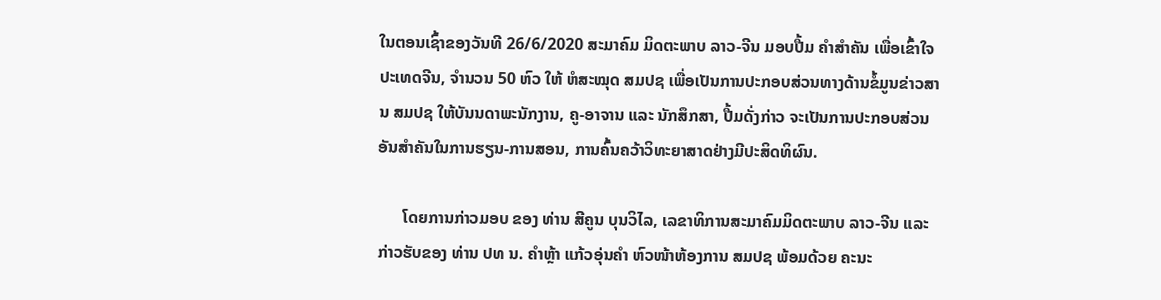ໃນຕອນເຊົ້າຂອງວັນທີ 26/6/2020 ສະມາຄົມ ມິດຕະພາບ ລາວ-ຈີນ ມອບປື້ມ ຄຳສຳຄັນ ເພື່ອເຂົ້າໃຈປະເທດຈີນ, ຈຳນວນ 50 ຫົວ ໃຫ້ ຫໍສະໝຸດ ສມປຊ ເພື່ອເປັນການປະກອບສ່ວນທາງດ້ານຂໍ້ມູນຂ່າວສານ ສມປຊ ໃຫ້ບັນນດາພະນັກງານ, ຄູ-ອາຈານ ແລະ ນັກສຶກສາ, ປື້ມດັ່ງກ່າວ ຈະເປັນການປະກອບສ່ວນ ອັນສຳຄັນໃນການຮຽນ-ການສອນ, ການຄົ້ນຄວ້າວິທະຍາສາດຢ່າງມີປະສິດທິຜົນ.

      ໂດຍການກ່າວມອບ ຂອງ ທ່ານ ສີຄູນ ບຸນວິໄລ, ເລຂາທິການສະມາຄົມມິດຕະພາບ ລາວ-ຈີນ ແລະ ກ່າວຮັບຂອງ ທ່ານ ປທ ນ. ຄຳຫຼ້າ ແກ້ວອຸ່ນຄຳ ຫົວໜ້າຫ້ອງການ ສມປຊ ພ້ອມດ້ວຍ ຄະນະ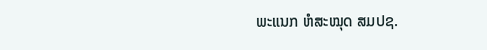ພະແນກ ຫໍສະໝຸດ ສມປຊ.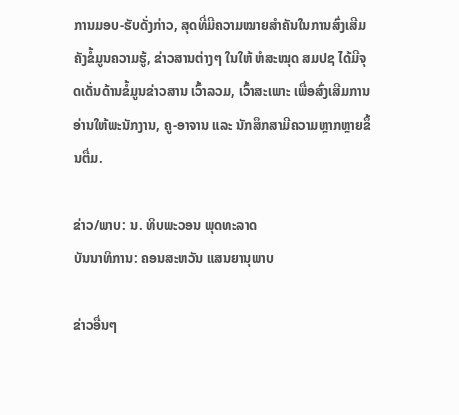ການມອບ-ຮັບດັ່ງກ່າວ, ສຸດທີ່ມີຄວາມໝາຍສຳຄັນໃນການສົ່ງເສີມຄັງຂໍ້ມູນຄວາມຮູ້, ຂ່າວສານຕ່າງໆ ໃນໃຫ້ ຫໍສະໝຸດ ສມປຊ ໄດ້ມີຈຸດເດັ່ນດ້ານຂໍ້ມູນຂ່າວສານ ເວົ້າລວມ, ເວົ້າສະເພາະ ເພື່ອສົ່ງເສີມການອ່ານໃຫ້ພະນັກງານ, ຄູ-ອາຈານ ແລະ ນັກສຶກສາມີຄວາມຫຼາກຫຼາຍຂຶ້ນຕື່ມ.

ຂ່າວ/ພາບ: ນ. ທິບພະວອນ ພຸດທະລາດ
ບັນນາທິການ: ຄອນສະຫວັນ ແສນຍານຸພາບ

ຂ່າວອື່ນໆ